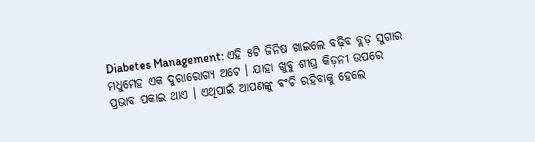Diabetes Management: ଏହି ୫ଟି ଜିନିଷ ଖାଇଲେ ବଢ଼ିବ ବ୍ଲଡ଼ ସୁଗାର
ମଧୁମେହ ଏକ ଦୁରାରୋଗ୍ୟ ଅଟେ । ଯାହା ଖୁବୁ ଶୀଘ୍ର କିଡ଼ନୀ ଉପରେ ପ୍ରଭାବ ପକାଇ ଥାଏ । ଏଥିପାଇଁ ଆପଣଙ୍କୁ ବଂଚି ରହିବାକୁ ହେଲେ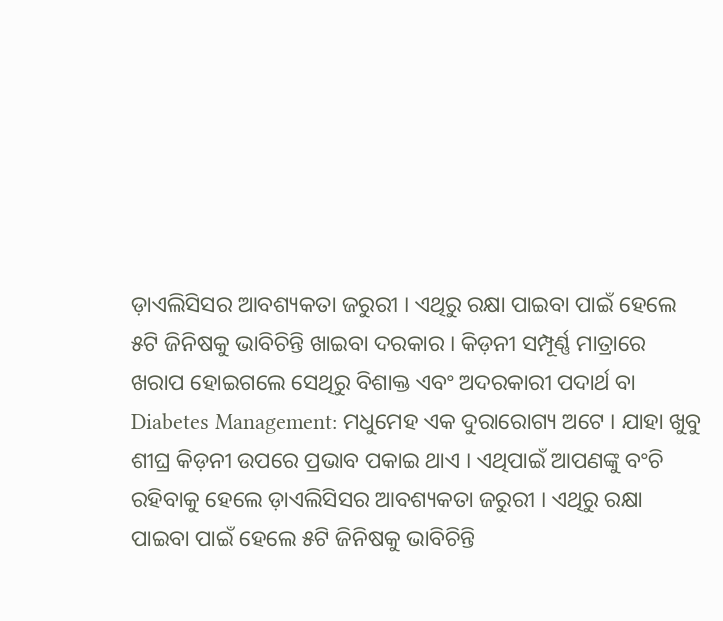ଡ଼ାଏଲିସିସର ଆବଶ୍ୟକତା ଜରୁରୀ । ଏଥିରୁ ରକ୍ଷା ପାଇବା ପାଇଁ ହେଲେ ୫ଟି ଜିନିଷକୁ ଭାବିଚିନ୍ତି ଖାଇବା ଦରକାର । କିଡ଼ନୀ ସମ୍ପୂର୍ଣ୍ଣ ମାତ୍ରାରେ ଖରାପ ହୋଇଗଲେ ସେଥିରୁ ବିଶାକ୍ତ ଏବଂ ଅଦରକାରୀ ପଦାର୍ଥ ବା
Diabetes Management: ମଧୁମେହ ଏକ ଦୁରାରୋଗ୍ୟ ଅଟେ । ଯାହା ଖୁବୁ ଶୀଘ୍ର କିଡ଼ନୀ ଉପରେ ପ୍ରଭାବ ପକାଇ ଥାଏ । ଏଥିପାଇଁ ଆପଣଙ୍କୁ ବଂଚି ରହିବାକୁ ହେଲେ ଡ଼ାଏଲିସିସର ଆବଶ୍ୟକତା ଜରୁରୀ । ଏଥିରୁ ରକ୍ଷା ପାଇବା ପାଇଁ ହେଲେ ୫ଟି ଜିନିଷକୁ ଭାବିଚିନ୍ତି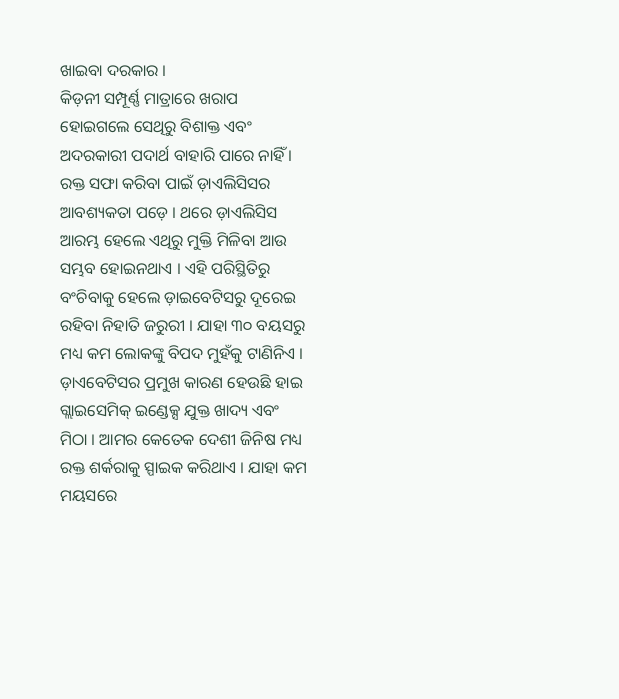ଖାଇବା ଦରକାର ।
କିଡ଼ନୀ ସମ୍ପୂର୍ଣ୍ଣ ମାତ୍ରାରେ ଖରାପ ହୋଇଗଲେ ସେଥିରୁ ବିଶାକ୍ତ ଏବଂ ଅଦରକାରୀ ପଦାର୍ଥ ବାହାରି ପାରେ ନାହିଁ । ରକ୍ତ ସଫା କରିବା ପାଇଁ ଡ଼ାଏଲିସିସର ଆବଶ୍ୟକତା ପଡ଼େ । ଥରେ ଡ଼ାଏଲିସିସ ଆରମ୍ଭ ହେଲେ ଏଥିରୁ ମୁକ୍ତି ମିଳିବା ଆଉ ସମ୍ଭବ ହୋଇନଥାଏ । ଏହି ପରିସ୍ଥିତିରୁ ବଂଚିବାକୁ ହେଲେ ଡ଼ାଇବେଟିସରୁ ଦୂରେଇ ରହିବା ନିହାତି ଜରୁରୀ । ଯାହା ୩୦ ବୟସରୁ ମଧ୍ୟ କମ ଲୋକଙ୍କୁ ବିପଦ ମୁହଁକୁ ଟାଣିନିଏ ।
ଡ଼ାଏବେଟିସର ପ୍ରମୁଖ କାରଣ ହେଉଛି ହାଇ ଗ୍ଲାଇସେମିକ୍ ଇଣ୍ଡେକ୍ସ ଯୁକ୍ତ ଖାଦ୍ୟ ଏବଂ ମିଠା । ଆମର କେତେକ ଦେଶୀ ଜିନିଷ ମଧ୍ୟ ରକ୍ତ ଶର୍କରାକୁ ସ୍ପାଇକ କରିଥାଏ । ଯାହା କମ ମୟସରେ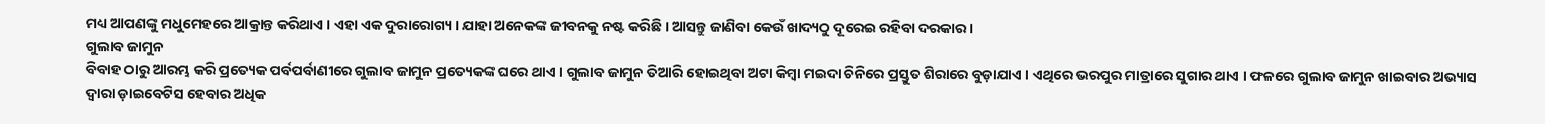ମଧ୍ୟ ଆପଣଙ୍କୁ ମଧୁମେହରେ ଆକ୍ରାନ୍ତ କରିଥାଏ । ଏହା ଏକ ଦୁରାରୋଗ୍ୟ । ଯାହା ଅନେକଙ୍କ ଜୀବନକୁ ନଷ୍ଟ କରିଛି । ଆସନ୍ତୁ ଜାଣିବା କେଉଁ ଖାଦ୍ୟଠୁ ଦୂରେଇ ରହିବା ଦରକାର ।
ଗୁଲାବ ଜାମୁନ
ବିବାହ ଠାରୁ ଆରମ୍ଭ କରି ପ୍ରତ୍ୟେକ ପର୍ବପର୍ବାଣୀରେ ଗୁଲାବ ଜାମୁନ ପ୍ରତ୍ୟେକଙ୍କ ଘରେ ଥାଏ । ଗୁଲାବ ଜାମୁନ ତିଆରି ହୋଇଥିବା ଅଟା କିମ୍ବା ମଇଦା ଚିନିରେ ପ୍ରସ୍ତୁତ ଶିରାରେ ବୁଡ଼ାଯାଏ । ଏଥିରେ ଭରପୁର ମାତ୍ରାରେ ସୁଗାର ଥାଏ । ଫଳରେ ଗୁଲାବ ଜାମୁନ ଖାଇବାର ଅଭ୍ୟାସ ଦ୍ବାରା ଡ଼ାଇବେଟିସ ହେବାର ଅଧିକ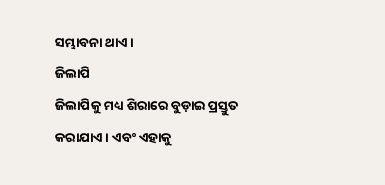ସମ୍ଭାବନା ଥାଏ ।
ଜିଲାପି
ଜିଲାପିକୁ ମଧ୍ୟ ଶିରାରେ ବୁଡ଼ାଇ ପ୍ରସ୍ତୁତ କରାଯାଏ । ଏବଂ ଏହାକୁ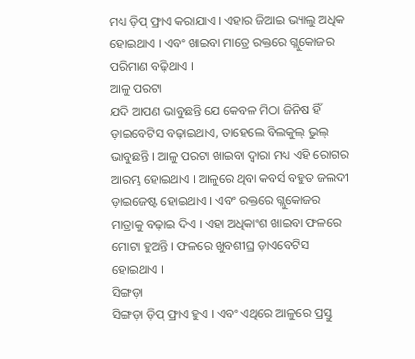ମଧ୍ୟ ଡ଼ିପ୍ ଫ୍ରାଏ କରାଯାଏ । ଏହାର ଜିଆଇ ଭ୍ୟାଲୁ ଅଧିକ ହୋଇଥାଏ । ଏବଂ ଖାଇବା ମାତ୍ରେ ରକ୍ତରେ ଗ୍ଲୁକୋଜର ପରିମାଣ ବଢ଼ିଥାଏ ।
ଆଳୁ ପରଟା
ଯଦି ଆପଣ ଭାବୁଛନ୍ତି ଯେ କେବଳ ମିଠା ଜିନିଷ ହିଁ ଡ଼ାଇବେଟିସ ବଢ଼ାଇଥାଏ, ତାହେଲେ ବିଲକୁଲ୍ ଭୁଲ୍ ଭାବୁଛନ୍ତି । ଆଳୁ ପରଟା ଖାଇବା ଦ୍ବାରା ମଧ୍ୟ ଏହି ରୋଗର ଆରମ୍ଭ ହୋଇଥାଏ । ଆଳୁରେ ଥିବା କବର୍ସ ବହୁତ ଜଲଦୀ ଡ଼ାଇଜେଷ୍ଟ ହୋଇଥାଏ । ଏବଂ ରକ୍ତରେ ଗ୍ଲୁକୋଜର ମାତ୍ରାକୁ ବଢ଼ାଇ ଦିଏ । ଏହା ଅଧିକାଂଶ ଖାଇବା ଫଳରେ ମୋଟା ହୁଅନ୍ତି । ଫଳରେ ଖୁବଶୀଘ୍ର ଡ଼ାଏବେଟିସ ହୋଇଥାଏ ।
ସିଙ୍ଗଡ଼ା
ସିଙ୍ଗଡ଼ା ଡ଼ିପ୍ ଫ୍ରାଏ ହୁଏ । ଏବଂ ଏଥିରେ ଆଳୁରେ ପ୍ରସ୍ତୁ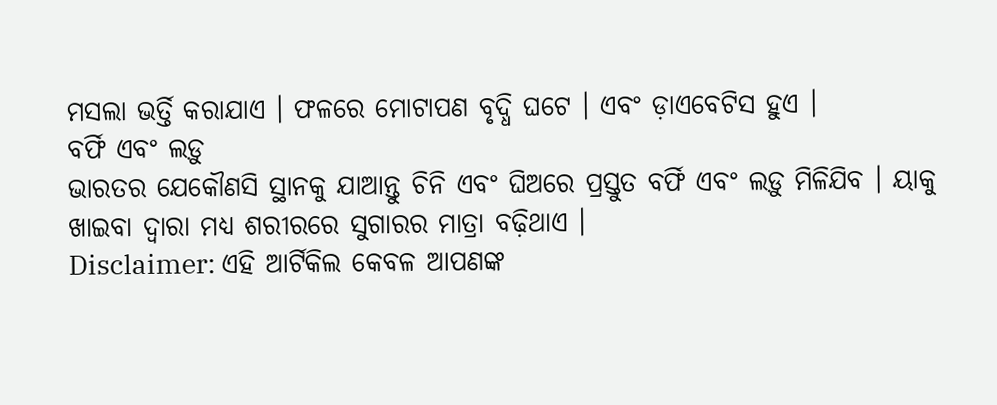ମସଲା ଭର୍ତ୍ତି କରାଯାଏ । ଫଳରେ ମୋଟାପଣ ବୃଦ୍ଧି ଘଟେ । ଏବଂ ଡ଼ାଏବେଟିସ ହୁଏ ।
ବର୍ଫି ଏବଂ ଲଡ଼ୁ
ଭାରତର ଯେକୌଣସି ସ୍ଥାନକୁ ଯାଆନ୍ତୁ ଚିନି ଏବଂ ଘିଅରେ ପ୍ରସ୍ତୁତ ବର୍ଫି ଏବଂ ଲଡ଼ୁ ମିଳିଯିବ । ୟାକୁ ଖାଇବା ଦ୍ବାରା ମଧ୍ୟ ଶରୀରରେ ସୁଗାରର ମାତ୍ରା ବଢ଼ିଥାଏ ।
Disclaimer: ଏହି ଆର୍ଟିକିଲ କେବଳ ଆପଣଙ୍କ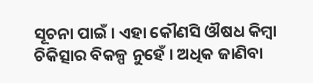ସୂଚନା ପାଇଁ । ଏହା କୌଣସି ଔଷଧ କିମ୍ବା ଚିକିତ୍ସାର ବିକଳ୍ପ ନୁହେଁ । ଅଧିକ ଜାଣିବା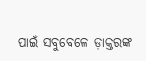ପାଇଁ ସବୁବେଳେ ଡ଼ାକ୍ତରଙ୍କ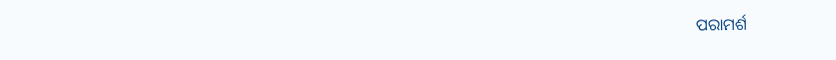ପରାମର୍ଶ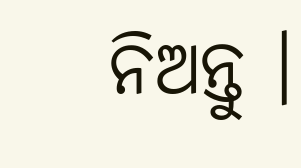ନିଅନ୍ତୁ ।